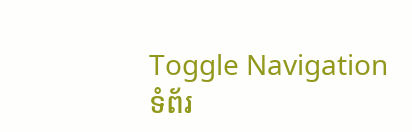Toggle Navigation
ទំព័រ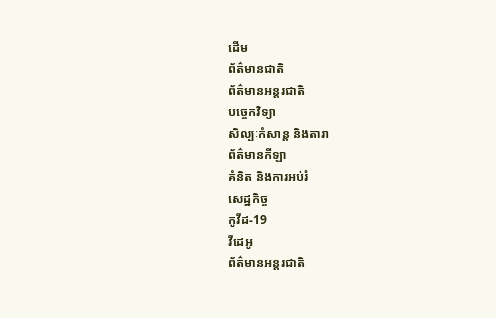ដើម
ព័ត៌មានជាតិ
ព័ត៌មានអន្តរជាតិ
បច្ចេកវិទ្យា
សិល្បៈកំសាន្ត និងតារា
ព័ត៌មានកីឡា
គំនិត និងការអប់រំ
សេដ្ឋកិច្ច
កូវីដ-19
វីដេអូ
ព័ត៌មានអន្តរជាតិ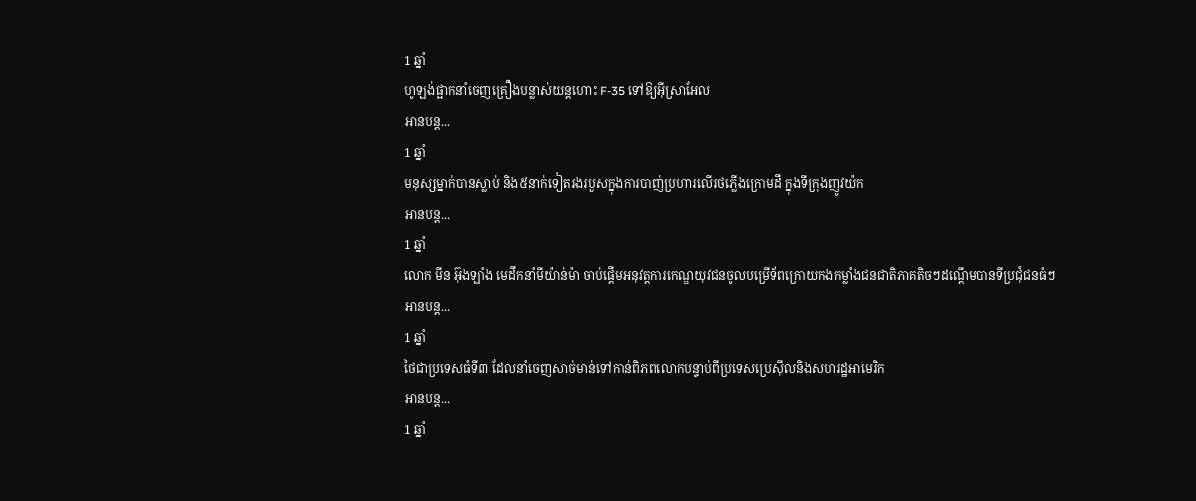1 ឆ្នាំ
ហូឡង់ផ្អាកនាំចេញគ្រឿងបន្លាស់យន្តហោះ F-35 ទៅឱ្យអ៊ីស្រាអែល
អានបន្ត...
1 ឆ្នាំ
មនុស្សម្នាក់បានស្លាប់ និង៥នាក់ទៀតរងរបួសក្នុងការបាញ់ប្រហារលើរថភ្លើងក្រោមដី ក្នុងទីក្រុងញូវយ៉ក
អានបន្ត...
1 ឆ្នាំ
លោក មីន អ៊ុងឡាំង មេដឹកនាំមីយ៉ាន់ម៉ា ចាប់ផ្តើមអនុវត្តការកេណ្ឌយុវជនចូលបម្រើទ័ពក្រោយកងកម្លាំងជនជាតិភាគតិចៗដណ្តើមបានទីប្រជុំជនធំៗ
អានបន្ត...
1 ឆ្នាំ
ថៃជាប្រទេសធំទី៣ ដែលនាំចេញសាច់មាន់ទៅកាន់ពិភពលោកបន្ទាប់ពីប្រទេសប្រេស៊ីលនិងសហរដ្ឋអាមេរិក
អានបន្ត...
1 ឆ្នាំ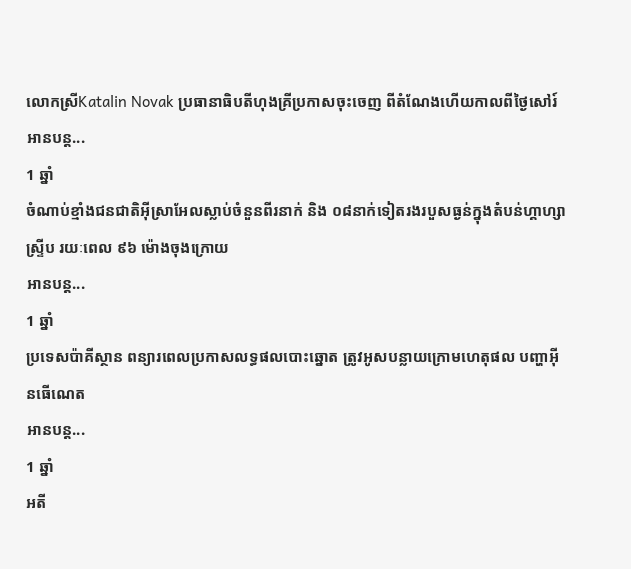លោកស្រីKatalin Novak ប្រធានាធិបតីហុងគ្រីប្រកាសចុះចេញ ពីតំណែងហើយកាលពីថ្ងៃសៅរ៍
អានបន្ត...
1 ឆ្នាំ
ចំណាប់ខ្មាំងជនជាតិអ៊ីស្រាអែលស្លាប់ចំនួនពីរនាក់ និង ០៨នាក់ទៀតរងរបួសធ្ងន់ក្នុងតំបន់ហ្គាហ្សាស្ទ្រីប រយៈពេល ៩៦ ម៉ោងចុងក្រោយ
អានបន្ត...
1 ឆ្នាំ
ប្រទេសប៉ាគីស្ថាន ពន្យារពេលប្រកាសលទ្ធផលបោះឆ្នោត ត្រូវអូសបន្លាយក្រោមហេតុផល បញ្ហាអ៊ីនធើណេត
អានបន្ត...
1 ឆ្នាំ
អតី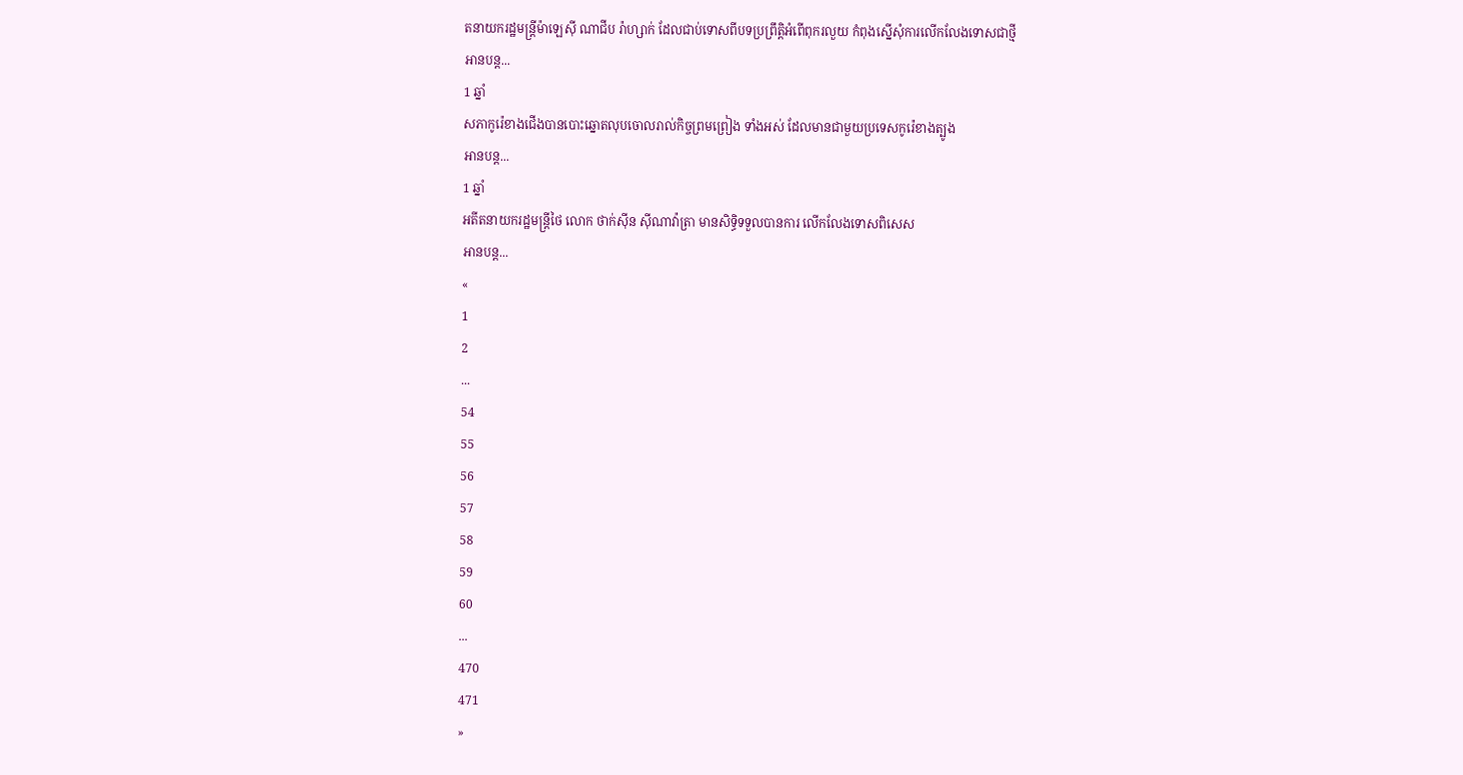តនាយករដ្ឋមន្រ្តីម៉ាឡេស៊ី ណាជីប រ៉ាហ្សាក់ ដែលជាប់ទោសពីបទប្រព្រឹត្តិអំពើពុករលួយ កំពុងស្នើសុំការលើកលែងទោសជាថ្មី
អានបន្ត...
1 ឆ្នាំ
សភាកូរ៉េខាងជើងបានបោះឆ្នោតលុបចោលរាល់កិច្ចព្រមព្រៀង ទាំងអស់ ដែលមានជាមួយប្រទេសកូរ៉េខាងត្បូង
អានបន្ត...
1 ឆ្នាំ
អតីតនាយករដ្ឋមន្ត្រីថៃ លោក ថាក់ស៊ីន ស៊ីណាវ៉ាត្រា មានសិទ្ធិទទួលបានការ លើកលែងទោសពិសេស
អានបន្ត...
«
1
2
...
54
55
56
57
58
59
60
...
470
471
»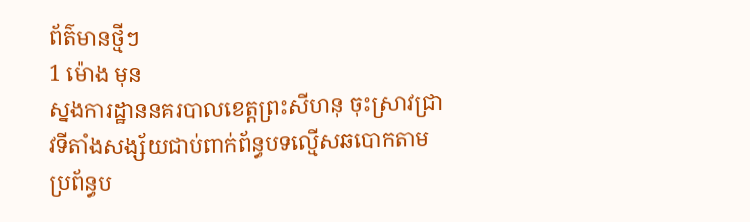ព័ត៌មានថ្មីៗ
1 ម៉ោង មុន
ស្នងការដ្ឋាននគរបាលខេត្តព្រះសីហនុ ចុះស្រាវជ្រាវទីតាំងសង្ស័យជាប់ពាក់ព័ន្ធបទល្មើសឆបោកតាមប្រព័ន្ធប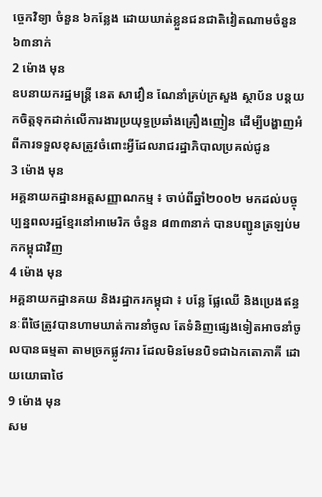ច្ចេកវិទ្យា ចំនួន ៦កន្លែង ដោយឃាត់ខ្លួនជនជាតិវៀតណាមចំនួន ៦៣នាក់
2 ម៉ោង មុន
ឧបនាយករដ្ឋមន្ដ្រី នេត សាវឿន ណែនាំគ្រប់ក្រសួង ស្ថាប័ន បន្ដយកចិត្តទុកដាក់លើការងារប្រយុទ្ធប្រឆាំងគ្រឿងញៀន ដើម្បីបង្ហាញអំពីការទទួលខុសត្រូវចំពោះអ្វីដែលរាជរដ្ឋាភិបាលប្រគល់ជូន
3 ម៉ោង មុន
អគ្គនាយកដ្ឋានអត្តសញ្ញាណកម្ម ៖ ចាប់ពីឆ្នាំ២០០២ មកដល់បច្ចុប្បន្នពលរដ្ឋខ្មែរនៅអាមេរិក ចំនួន ៨៣៣នាក់ បានបញ្ជូនត្រឡប់មកកម្ពុជាវិញ
4 ម៉ោង មុន
អគ្គនាយកដ្ឋានគយ និងរដ្ឋាករកម្ពុជា ៖ បន្លែ ផ្លែឈើ និងប្រេងឥន្ធនៈពីថៃត្រូវបានហាមឃាត់ការនាំចូល តែទំនិញផ្សេងទៀតអាចនាំចូលបានធម្មតា តាមច្រកផ្លូវការ ដែលមិនមែនបិទជាឯកតោភាគី ដោយយោធាថៃ
9 ម៉ោង មុន
សម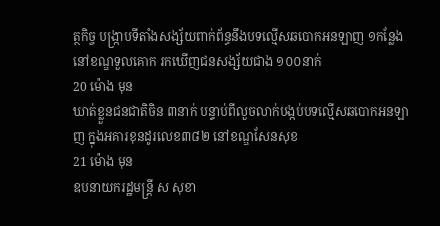ត្ថកិច្ច បង្រ្កាបទីតាំងសង្ស័យពាក់ព័ន្ធនឹងបទល្មើសឆបោកអនឡាញ ១កន្លែង នៅខណ្ឌទួលគោក រកឃើញជនសង្ស័យជាង ១០០នាក់
20 ម៉ោង មុន
ឃាត់ខ្លួនជនជាតិចិន ៣នាក់ បន្ទាប់ពីលួចលាក់បង្កប់បទល្មើសឆបោកអនឡាញ ក្នុងអគារខុនដូរលេខ៣៨២ នៅខណ្ឌសែនសុខ
21 ម៉ោង មុន
ឧបនាយករដ្ឋមន្ត្រី ស សុខា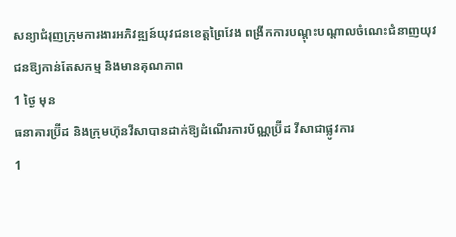សន្យាជំរុញក្រុមការងារអភិវឌ្ឍន៍យុវជនខេត្តព្រៃវែង ពង្រីកការបណ្ដុះបណ្ដាលចំណេះជំនាញយុវជនឱ្យកាន់តែសកម្ម និងមានគុណភាព
1 ថ្ងៃ មុន
ធនាគារប្រ៊ីដ និងក្រុមហ៊ុនវីសាបានដាក់ឱ្យដំណើរការប័ណ្ណប្រ៊ីដ វីសាជាផ្លូវការ
1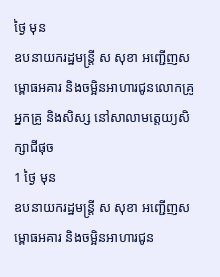ថ្ងៃ មុន
ឧបនាយករដ្ឋមន្ត្រី ស សុខា អញ្ជើញសម្ពោធអគារ និងចម្អិនអាហារជូនលោកគ្រូ អ្នកគ្រូ និងសិស្ស នៅសាលាមត្តេយ្យសិក្សាជីផុច
1 ថ្ងៃ មុន
ឧបនាយករដ្ឋមន្ត្រី ស សុខា អញ្ជើញសម្ពោធអគារ និងចម្អិនអាហារជូន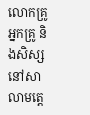លោកគ្រូ អ្នកគ្រូ និងសិស្ស នៅសាលាមត្តេ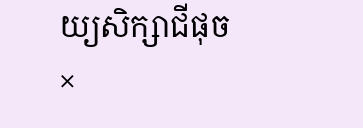យ្យសិក្សាជីផុច
×